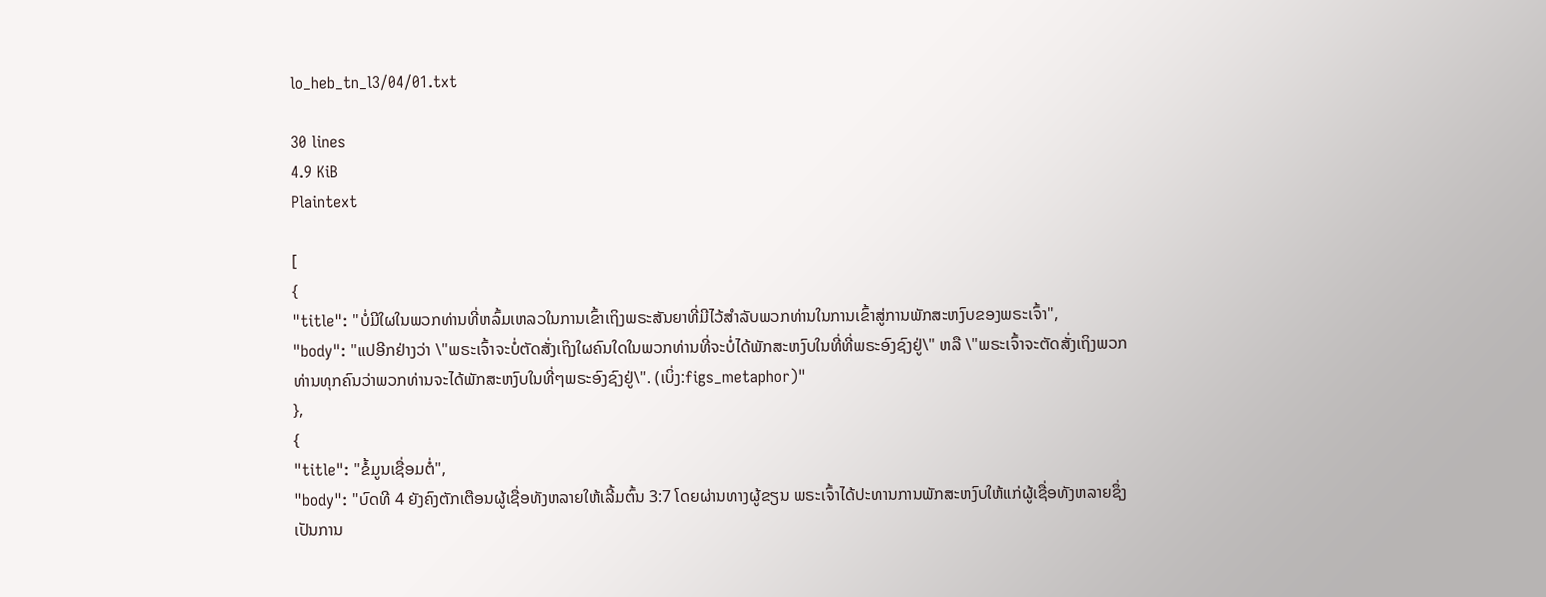lo_heb_tn_l3/04/01.txt

30 lines
4.9 KiB
Plaintext

[
{
"title": "ບໍ່ມີໃຜໃນພວກທ່ານທີ່ຫລົ້ມເຫລວໃນການເຂົ້າເຖິງພຣະສັນຍາທີ່ມີໄວ້ສຳລັບພວກທ່ານໃນການເຂົ້າສູ່ການພັກສະຫງົບຂອງພຣະເຈົ້າ",
"body": "ແປອີກຢ່າງວ່າ \"ພຣະເຈົ້າຈະບໍ່ຕັດສັ່ງເຖິງໃຜຄົນໃດໃນພວກທ່ານທີ່ຈະບໍ່ໄດ້ພັກສະຫງົບໃນທີ່ທີ່ພຣະອົງຊົງຢູ່\" ຫລື \"ພຣະເຈົ້າຈະຕັດສັ່ງເຖິງພວກທ່ານທຸກຄົນວ່າພວກທ່ານຈະໄດ້ພັກສະຫງົບໃນທີ່ໆພຣະອົງຊົງຢູ່\". (ເບິ່ງ:figs_metaphor)"
},
{
"title": "ຂໍ້ມູນເຊື່ອມຕໍ່",
"body": "ບົດທີ 4 ຍັງຄົງຕັກເຕືອນຜູ້ເຊື່ອທັງຫລາຍໃຫ້ເລີ້ມຕົ້ນ 3:7 ໂດຍຜ່ານທາງຜູ້ຂຽນ ພຣະເຈົ້າໄດ້ປະທານການພັກສະຫງົບໃຫ້ແກ່ຜູ້ເຊື່ອທັງຫລາຍຊຶ່ງເປັນການ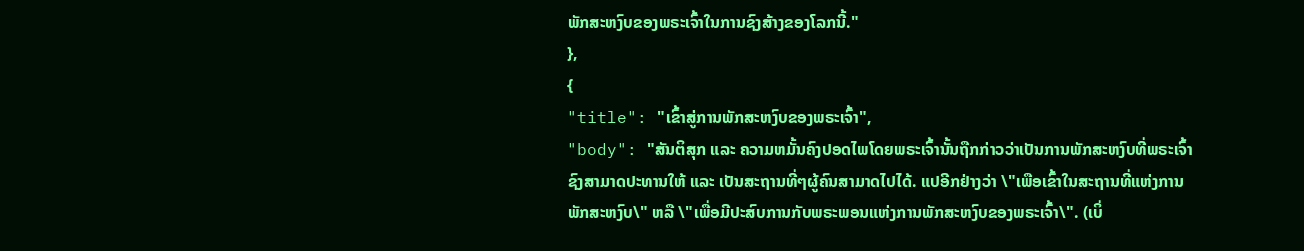ພັກສະຫງົບຂອງພຣະເຈົ້າໃນການຊົງສ້າງຂອງໂລກນີ້."
},
{
"title": "ເຂົ້າສູ່ການພັກສະຫງົບຂອງພຣະເຈົ້າ",
"body": "ສັນຕິສຸກ ແລະ ຄວາມຫມັ້ນຄົງປອດໄພໂດຍພຣະເຈົ້ານັ້ນຖືກກ່າວວ່າເປັນການພັກສະຫງົບທີ່ພຣະເຈົ້າຊົງສາມາດປະທານໃຫ້ ແລະ ເປັນສະຖານທີ່ໆຜູ້ຄົນສາມາດໄປໄດ້. ແປອີກຢ່າງວ່າ \"ເພືອເຂົ້າໃນສະຖານທີ່ແຫ່ງການພັກສະຫງົບ\" ຫລື \"ເພື່ອມີປະສົບການກັບພຣະພອນແຫ່ງການພັກສະຫງົບຂອງພຣະເຈົ້າ\". (ເບິ່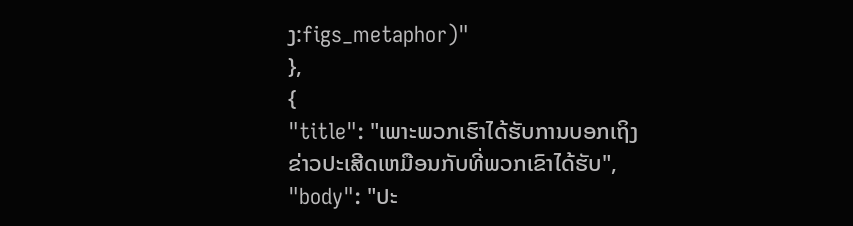ງ:figs_metaphor)"
},
{
"title": "ເພາະພວກເຮົາໄດ້ຮັບການບອກເຖິງຂ່າວປະເສີດເຫມືອນກັບທີ່ພວກເຂົາໄດ້ຮັບ",
"body": "ປະ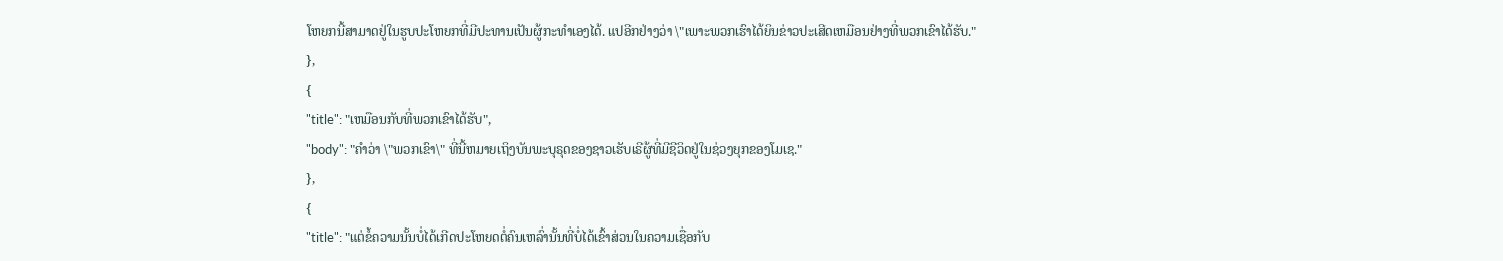ໂຫຍກນີ້ສາມາດຢູ່ໃນຮູບປະໂຫຍກທີ່ມີປະທານເປັນຜູ້ກະທຳເອງໄດ້. ແປອີກຢ່າງວ່າ \"ເພາະພວກເຮົາໄດ້ຍິນຂ່າວປະເສີດເຫມືອນຢ່າງທີ່ພວກເຂົາໄດ້ຮັບ."
},
{
"title": "ເຫມືອນກັບທີ່ພວກເຂົາໄດ້ຮັບ",
"body": "ຄຳວ່າ \"ພວກເຂົາ\" ທີ່ນີ້ຫມາຍເຖິງບັນພະບຸຣຸດຂອງຊາວເຮັບເຣີຜູ້ທີ່ມີຊີວິດຢູ່ໃນຊ່ວງຍຸກຂອງໂມເຊ."
},
{
"title": "ແຕ່ຂໍ້ຄວາມນັ້ນບໍ່ໄດ້ເກີດປະໂຫຍດຕໍ່ຄົນເຫລົ່ານັ້ນທີ່ບໍ່ໄດ້ເຂົ້າສ່ວນໃນຄວາມເຊື່ອກັບ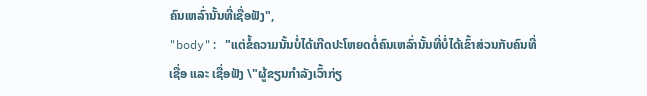ຄົນເຫລົ່ານັ້ນທີ່ເຊື່ອຟັງ",
"body": "ແຕ່ຂໍ້ຄວາມນັ້ນບໍ່ໄດ້ເກີດປະໂຫຍດຕໍ່ຄົນເຫລົ່ານັ້ນທີ່ບໍ່ໄດ້ເຂົ້າສ່ວນກັບຄົນທີ່ເຊື່ອ ແລະ ເຊື່ອຟັງ \"ຜູ້ຂຽນກຳລັງເວົ້າກ່ຽ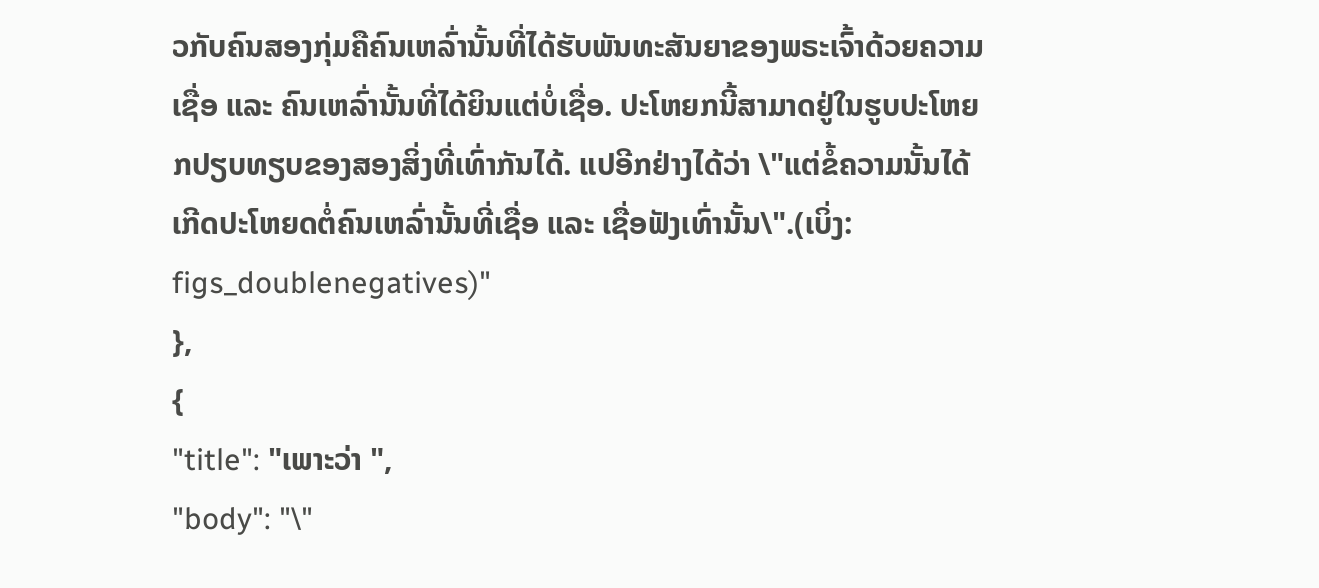ວກັບຄົນສອງກຸ່ມຄືຄົນເຫລົ່ານັ້ນທີ່ໄດ້ຮັບພັນທະສັນຍາຂອງພຣະເຈົ້າດ້ວຍຄວາມເຊື່ອ ແລະ ຄົນເຫລົ່ານັ້ນທີ່ໄດ້ຍິນແຕ່ບໍ່ເຊື່ອ. ປະໂຫຍກນີ້ສາມາດຢູ່ໃນຮູບປະໂຫຍກປຽບທຽບຂອງສອງສິ່ງທີ່ເທົ່າກັນໄດ້. ແປອີກຢ່າງໄດ້ວ່າ \"ແຕ່ຂໍ້ຄວາມນັ້ນໄດ້ເກີດປະໂຫຍດຕໍ່ຄົນເຫລົ່ານັ້ນທີ່ເຊື່ອ ແລະ ເຊື່ອຟັງເທົ່ານັ້ນ\".(ເບິ່ງ: figs_doublenegatives)"
},
{
"title": "ເພາະວ່າ ",
"body": "\"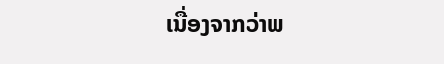ເນື່ອງຈາກວ່າພ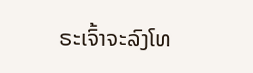ຣະເຈົ້າຈະລົງໂທ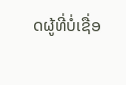ດຜູ້ທີ່ບໍ່ເຊື່ອ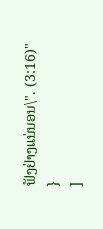ຟັງຢ່າງແນ່ນອນ\". (3:16)"
}
]